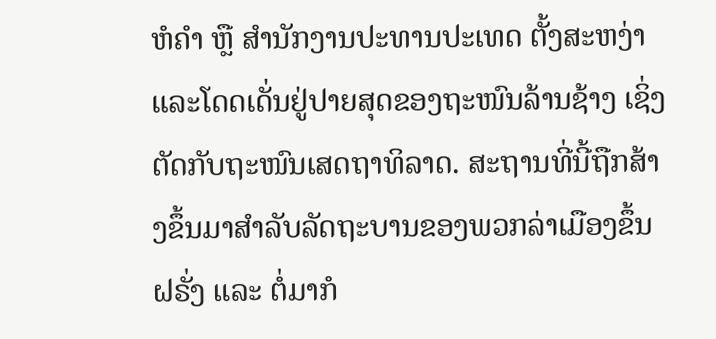ຫໍຄຳ ຫຼື ສຳນັກງານປະທານປະເທດ ຕັ້ງສະຫງ່າ ແລະໂດດເດັ່ນຢູ່ປາຍສຸດຂອງຖະໜົນລ້ານຊ້າງ ເຊິ່ງຕັດກັບຖະໜົນເສດຖາທິລາດ. ສະຖານທີ່ນີ້ຖືກສ້າງຂຶ້ນມາສຳລັບລັດຖະບານຂອງພວກລ່າເມືອງຂຶ້ນຝຣັ່ງ ແລະ ຕໍ່ມາກໍ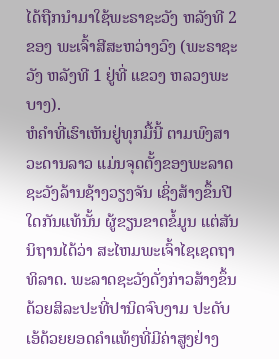ໄດ້ຖືກນຳມາໃຊ້ພະຣາຊະວັງ ຫລັງທີ 2 ຂອງ ພະເຈົ້າສີສະຫວ່າງວົງ (ພະຣາຊະວັງ ຫລັງທີ 1 ຢູ່ທີ່ ແຂວງ ຫລວງພະບາງ).
ຫໍຄໍາທີ່ເຮົາເຫັນຢູ່ທຸກມື້ນີ້ ຕາມພົງສາວະດານລາວ ແມ່ນຈຸດຕັ້ງຂອງພະລາດຊະວັງລ້ານຊ້າງວຽງຈັນ ເຊິ່ງສ້າງຂຶ້ນປີໃດກັນແທ້ນັ້ນ ຜູ້ຂຽນຂາດຂໍ້ມູນ ແຕ່ສັນນິຖານໄດ້ວ່າ ສະໄຫມພະເຈົ້າໄຊເຊດຖາທິລາດ. ພະລາດຊະວັງດັ່ງກ່າວສ້າງຂຶ້ນດ້ວຍສິລະປະທີ່ປານິດຈົບງາມ ປະດັບເອ້ດ້ວຍຍອດຄໍາແທ້ໆທີ່ມີຄ່າສູງຢ່າງ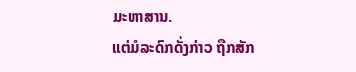ມະຫາສານ.
ແຕ່ມໍລະດົກດັ່ງກ່າວ ຖືກສັກ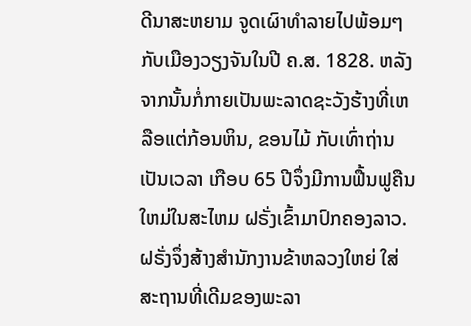ດີນາສະຫຍາມ ຈູດເຜົາທໍາລາຍໄປພ້ອມໆ ກັບເມືອງວຽງຈັນໃນປີ ຄ.ສ. 1828. ຫລັງຈາກນັ້ນກໍ່ກາຍເປັນພະລາດຊະວັງຮ້າງທີ່ເຫລືອແຕ່ກ້ອນຫິນ, ຂອນໄມ້ ກັບເທົ່າຖ່ານ ເປັນເວລາ ເກືອບ 65 ປີຈຶ່ງມີການຟື້ນຟູຄືນໃຫມ່ໃນສະໄຫມ ຝຣັ່ງເຂົ້າມາປົກຄອງລາວ.
ຝຣັ່ງຈຶ່ງສ້າງສໍານັກງານຂ້າຫລວງໃຫຍ່ ໃສ່ສະຖານທີ່ເດີມຂອງພະລາ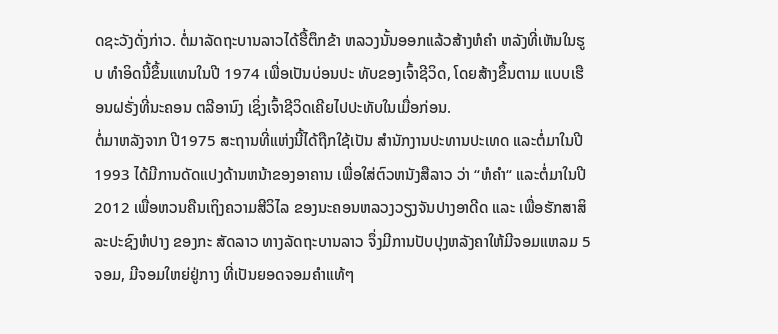ດຊະວັງດັ່ງກ່າວ. ຕໍ່ມາລັດຖະບານລາວໄດ້ຮື້ຕຶກຂ້າ ຫລວງນັ້ນອອກແລ້ວສ້າງຫໍຄໍາ ຫລັງທີ່ເຫັນໃນຮູບ ທໍາອິດນີ້ຂຶ້ນແທນໃນປີ 1974 ເພື່ອເປັນບ່ອນປະ ທັບຂອງເຈົ້າຊີວິດ, ໂດຍສ້າງຂຶ້ນຕາມ ແບບເຮືອນຝຣັ່ງທີ່ນະຄອນ ຕລີອານົງ ເຊິ່ງເຈົ້າຊີວິດເຄີຍໄປປະທັບໃນເມື່ອກ່ອນ.
ຕໍ່ມາຫລັງຈາກ ປີ1975 ສະຖານທີ່ແຫ່ງນີ້ໄດ້ຖືກໃຊ້ເປັນ ສໍານັກງານປະທານປະເທດ ແລະຕໍ່ມາໃນປີ 1993 ໄດ້ມີການດັດແປງດ້ານຫນ້າຂອງອາຄານ ເພື່ອໃສ່ຕົວຫນັງສືລາວ ວ່າ “ຫໍຄໍາ“ ແລະຕໍ່ມາໃນປີ 2012 ເພື່ອຫວນຄືນເຖິງຄວາມສີວິໄລ ຂອງນະຄອນຫລວງວຽງຈັນປາງອາດີດ ແລະ ເພື່ອຮັກສາສິລະປະຊົງຫໍປາງ ຂອງກະ ສັດລາວ ທາງລັດຖະບານລາວ ຈຶ່ງມີການປັບປຸງຫລັງຄາໃຫ້ມີຈອມແຫລມ 5 ຈອມ, ມີຈອມໃຫຍ່ຢູ່ກາງ ທີ່ເປັນຍອດຈອມຄໍາແທ້ໆ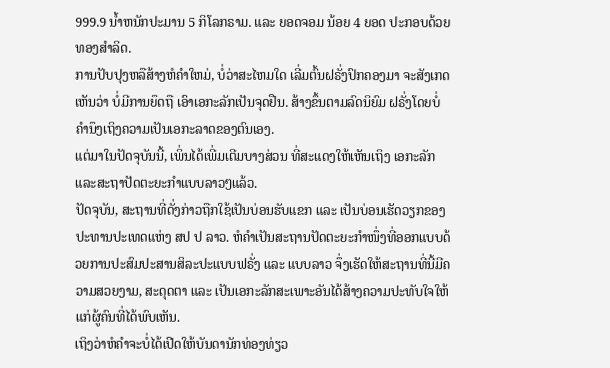999.9 ນໍ້າຫນັກປະມານ 5 ກິໂລກຣາມ. ແລະ ຍອດຈອມ ນ້ອຍ 4 ຍອດ ປະກອບດ້ວຍທອງສໍາລິດ.
ການປັບປຸງຫລືສ້າງຫໍຄໍາໃຫມ່, ບໍ່ວ່າສະໄຫມໃດ ເລີ່ມຕົ້ນຝຣັ່ງປົກຄອງມາ ຈະສັງເກດເຫັນວ່າ ບໍ່ມີການຍຶດຖື ເອົາເອກະລັກເປັນຈຸດຢືນ. ສ້າງຂຶ້ນຕາມລົດນິຍົມ ຝຣັ່ງໂດຍບໍ່ຄໍານຶງເຖິງຄວາມເປັນເອກະລາດຂອງຕົນເອງ.
ແຕ່ມາໃນປັດຈຸບັນນີ້, ເພິ່ນໄດ້ເພີ່ມເຕີມບາງສ່ວນ ທີ່ສະແດງໃຫ້ເຫັນເຖິງ ເອກະລັກ ແລະສະຖາປັດຕະຍະກຳແບບລາວໆແລ້ວ.
ປັດຈຸບັນ, ສະຖານທີ່ດັ່ງກ່າວຖືກໃຊ້ເປັນບ່ອນຮັບແຂກ ແລະ ເປັນບ່ອນເຮັດວຽກຂອງປະທານປະເທດແຫ່ງ ສປ ປ ລາວ. ຫໍຄຳເປັນສະຖານປັດຕະຍະກຳໜຶ່ງທີ່ອອກແບບດ້ວຍການປະສົມປະສານສິລະປະແບບຟຣັ່ງ ແລະ ແບບລາວ ຈຶ່ງເຮັດໃຫ້ສະຖານທີ່ນີ້ມີຄວາມສວຍງາມ, ສະດຸດຕາ ແລະ ເປັນເອກະລັກສະເພາະອັນໄດ້ສ້າງຄວາມປະທັບໃຈໃຫ້ແກ່ຜູ້ຄົນທີ່ໄດ້ພົບເຫັນ.
ເຖິງວ່າຫໍຄຳຈະບໍ່ໄດ້ເປີດໃຫ້ບັນດານັກທ່ອງທ່ຽວ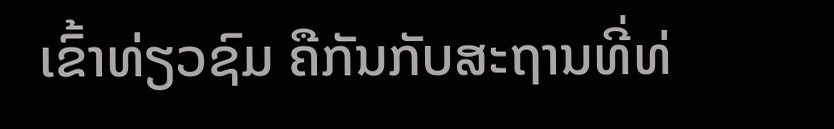ເຂົ້າທ່ຽວຊົມ ຄືກັນກັບສະຖານທີ່ທ່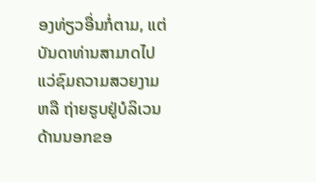ອງທ່ຽວອື່ນກໍ່ຕາມ, ແຕ່ບັນດາທ່ານສາມາດໄປແວ່ຊົມຄວາມສວຍງາມ ຫລື ຖ່າຍຮູບຢູ່ບໍລິເວນດ້ານນອກຂອ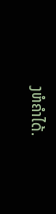ງຫໍຄຳໄດ້.